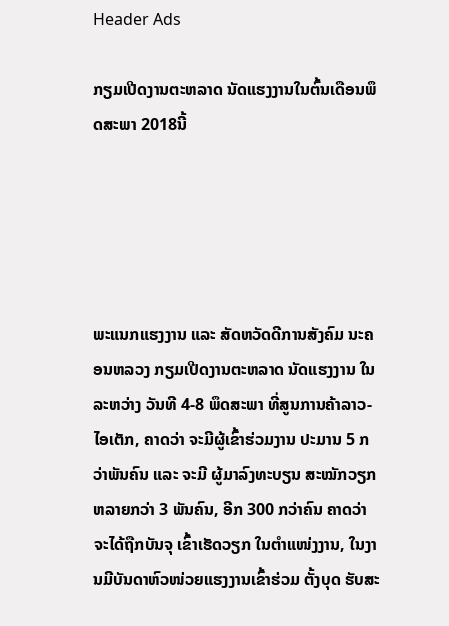Header Ads

ກຽມເປີດງານຕະຫລາດ ນັດແຮງງານໃນຕົ້ນເດືອນພຶດສະພາ 2018ນີ້





ພະແນກແຮງງານ ແລະ ສັດຫວັດດີການສັງຄົມ ນະຄອນຫລວງ ກຽມເປີດງານຕະຫລາດ ນັດແຮງງານ ໃນ ລະຫວ່າງ ວັນທີ 4-8 ພຶດສະພາ ທີ່ສູນການຄ້າລາວ-ໄອເຕັກ, ຄາດວ່າ ຈະມີຜູ້ເຂົ້າຮ່ວມງານ ປະມານ 5 ກວ່າພັນຄົນ ແລະ ຈະມີ ຜູ້ມາລົງທະບຽນ ສະໝັກວຽກຫລາຍກວ່າ 3 ພັນຄົນ, ອີກ 300 ກວ່າຄົນ ຄາດວ່າ ຈະໄດ້ຖືກບັນຈຸ ເຂົ້າເຮັດວຽກ ໃນຕຳແໜ່ງງານ, ໃນງານມີບັນດາຫົວໜ່ວຍແຮງງານເຂົ້າຮ່ວມ ຕັ້ງບຸດ ຮັບສະ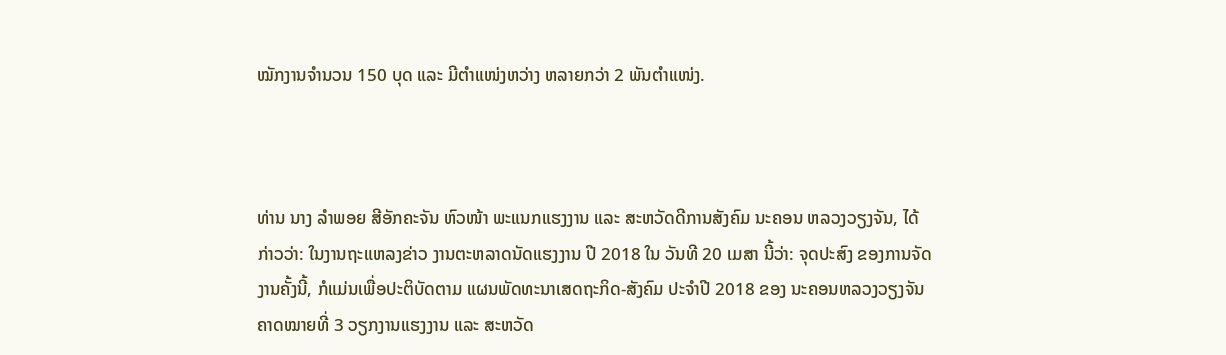ໝັກງານຈຳນວນ 150 ບຸດ ແລະ ມີຕຳແໜ່ງຫວ່າງ ຫລາຍກວ່າ 2 ພັນຕຳແໜ່ງ.



ທ່ານ ນາງ ລຳພອຍ ສີອັກຄະຈັນ ຫົວໜ້າ ພະແນກແຮງງານ ແລະ ສະຫວັດດີການສັງຄົມ ນະຄອນ ຫລວງວຽງຈັນ, ໄດ້ກ່າວວ່າ: ໃນງານຖະແຫລງຂ່າວ ງານຕະຫລາດນັດແຮງງານ ປີ 2018 ໃນ ວັນທີ 20 ເມສາ ນີ້ວ່າ: ຈຸດປະສົງ ຂອງການຈັດງານຄັ້ງນີ້, ກໍແມ່ນເພື່ອປະຕິບັດຕາມ ແຜນພັດທະນາເສດຖະກິດ-ສັງຄົມ ປະຈໍາປີ 2018 ຂອງ ນະຄອນຫລວງວຽງຈັນ ຄາດໝາຍທີ່ 3 ວຽກງານແຮງງານ ແລະ ສະຫວັດ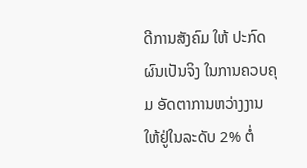ດີການສັງຄົມ ໃຫ້ ປະກົດຜົນເປັນຈິງ ໃນການຄວບຄຸມ ອັດຕາການຫວ່າງງານ ໃຫ້ຢູ່ໃນລະດັບ 2% ຕໍ່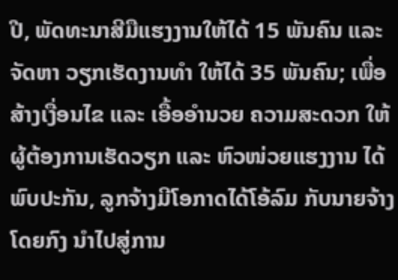ປີ, ພັດທະນາສີມືແຮງງານໃຫ້ໄດ້ 15 ພັນຄົນ ແລະ ຈັດຫາ ວຽກເຮັດງານທຳ ໃຫ້ໄດ້ 35 ພັນຄົນ; ເພື່ອສ້າງເງື່ອນໄຂ ແລະ ເອື້ອອຳນວຍ ຄວາມສະດວກ ໃຫ້ຜູ້ຕ້ອງການເຮັດວຽກ ແລະ ຫົວໜ່ວຍແຮງງານ ໄດ້ພົບປະກັນ, ລູກຈ້າງມີໂອກາດໄດ້ໂອ້ລົມ ກັບນາຍຈ້າງໂດຍກົງ ນຳໄປສູ່ການ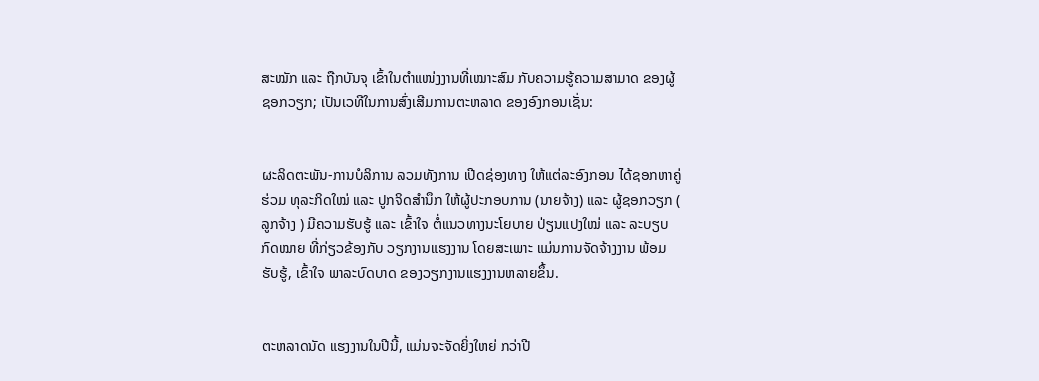ສະໝັກ ແລະ ຖືກບັນຈຸ ເຂົ້າໃນຕຳແໜ່ງງານທີ່ເໝາະສົມ ກັບຄວາມຮູ້ຄວາມສາມາດ ຂອງຜູ້ຊອກວຽກ; ເປັນເວທີໃນການສົ່ງເສີມການຕະຫລາດ ຂອງອົງກອນເຊັ່ນ:


ຜະລິດຕະພັນ-ການບໍລິການ ລວມທັງການ ເປີດຊ່ອງທາງ ໃຫ້ແຕ່ລະອົງກອນ ໄດ້ຊອກຫາຄູ່ຮ່ວມ ທຸລະກິດໃໝ່ ແລະ ປູກຈິດສຳນຶກ ໃຫ້ຜູ້ປະກອບການ (ນາຍຈ້າງ) ແລະ ຜູ້ຊອກວຽກ ( ລູກຈ້າງ ) ມີຄວາມຮັບຮູ້ ແລະ ເຂົ້າໃຈ ຕໍ່ແນວທາງນະໂຍບາຍ ປ່ຽນແປງໃໝ່ ແລະ ລະບຽບກົດໝາຍ ທີ່ກ່ຽວຂ້ອງກັບ ວຽກງານແຮງງານ ໂດຍສະເພາະ ແມ່ນການຈັດຈ້າງງານ ພ້ອມຮັບຮູ້, ເຂົ້າໃຈ ພາລະບົດບາດ ຂອງວຽກງານແຮງງານຫລາຍຂຶ້ນ.


ຕະຫລາດນັດ ແຮງງານໃນປີນີ້, ແມ່ນຈະຈັດຍິ່ງໃຫຍ່ ກວ່າປີ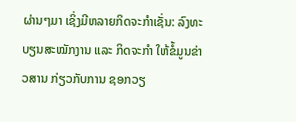ຜ່ານໆມາ ເຊິ່ງມີຫລາຍກິດຈະກຳເຊັ່ນ: ລົງທະບຽນສະໝັກງານ ແລະ ກິດຈະກຳ ໃຫ້ຂໍ້ມູນຂ່າວສານ ກ່ຽວກັບການ ຊອກວຽ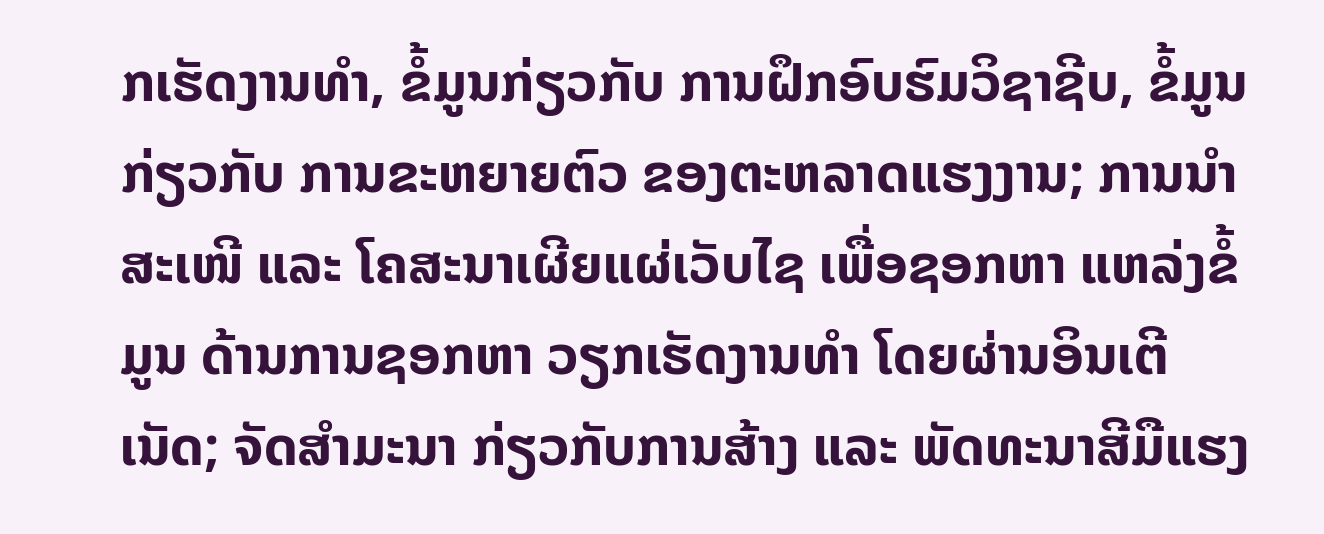ກເຮັດງານທຳ, ຂໍ້ມູນກ່ຽວກັບ ການຝຶກອົບຮົມວິຊາຊີບ, ຂໍ້ມູນກ່ຽວກັບ ການຂະຫຍາຍຕົວ ຂອງຕະຫລາດແຮງງານ; ການນຳສະເໜີ ແລະ ໂຄສະນາເຜີຍແຜ່ເວັບໄຊ ເພື່ອຊອກຫາ ແຫລ່ງຂໍ້ມູນ ດ້ານການຊອກຫາ ວຽກເຮັດງານທຳ ໂດຍຜ່ານອິນເຕີເນັດ; ຈັດສຳມະນາ ກ່ຽວກັບການສ້າງ ແລະ ພັດທະນາສີມືແຮງ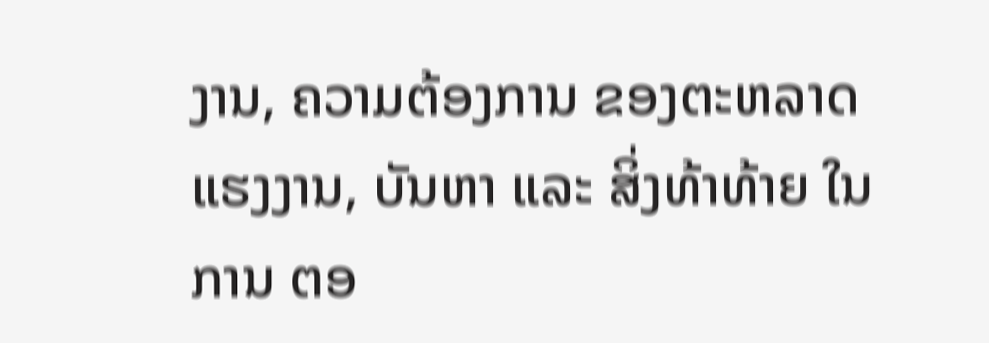ງານ, ຄວາມຕ້ອງການ ຂອງຕະຫລາດແຮງງານ, ບັນຫາ ແລະ ສິ່ງທ້າທ້າຍ ໃນການ ຕອ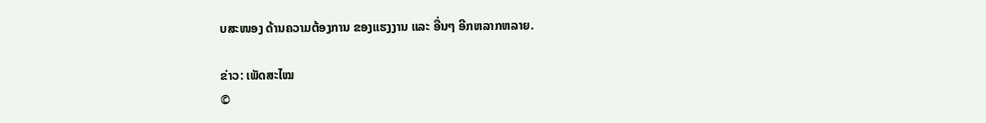ບສະໜອງ ດ້ານຄວາມຕ້ອງການ ຂອງແຮງງານ ແລະ ອື່ນໆ ອີກຫລາກຫລາຍ.

ຂ່າວ: ເພັດສະໄໝ
©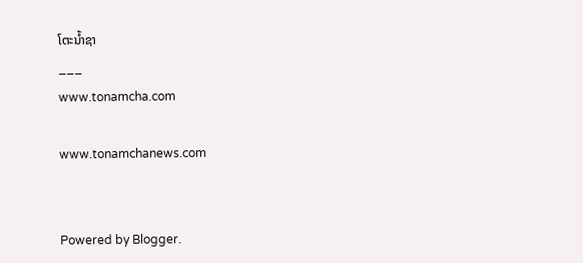ໂຕະນໍ້າຊາ
___
www.tonamcha.com

www.tonamchanews.com


Powered by Blogger.